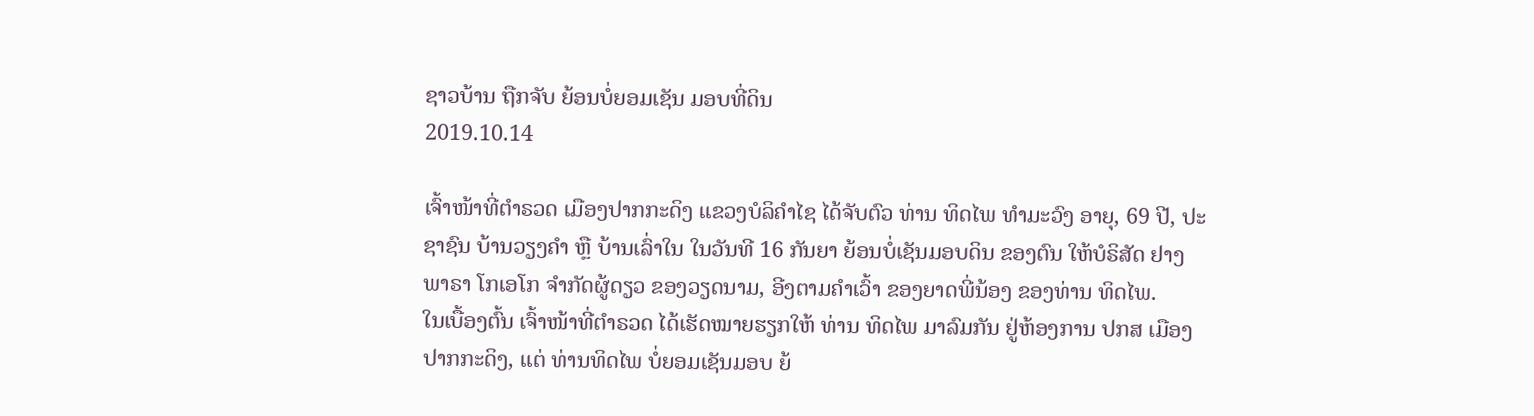ຊາວບ້ານ ຖືກຈັບ ຍ້ອນບໍ່ຍອມເຊັນ ມອບທີ່ດິນ
2019.10.14

ເຈົ້າໜ້າທີ່ຕຳຣວດ ເມືອງປາກກະດິງ ແຂວງບໍລິຄຳໄຊ ໄດ້ຈັບຕົວ ທ່ານ ທິດໄພ ທຳມະວົງ ອາຍຸ, 69 ປີ, ປະຊາຊົນ ບ້ານວຽງຄຳ ຫຼື ບ້ານເລົ່າໃນ ໃນວັນທີ 16 ກັນຍາ ຍ້ອນບໍ່ເຊັນມອບດິນ ຂອງຕົນ ໃຫ້ບໍຣິສັດ ຢາງພາຣາ ໂກເອໂກ ຈຳກັດຜູ້ດຽວ ຂອງວຽດນາມ, ອີງຕາມຄຳເວົ້າ ຂອງຍາດພີ່ນ້ອງ ຂອງທ່ານ ທິດໄພ.
ໃນເບື້ອງຕົ້ນ ເຈົ້າໜ້າທີ່ຕຳຣວດ ໄດ້ເຮັດໝາຍຮຽກໃຫ້ ທ່ານ ທິດໄພ ມາລົມກັນ ຢູ່ຫ້ອງການ ປກສ ເມືອງປາກກະດິງ, ແຕ່ ທ່ານທິດໄພ ບໍ່ຍອມເຊັນມອບ ຍ້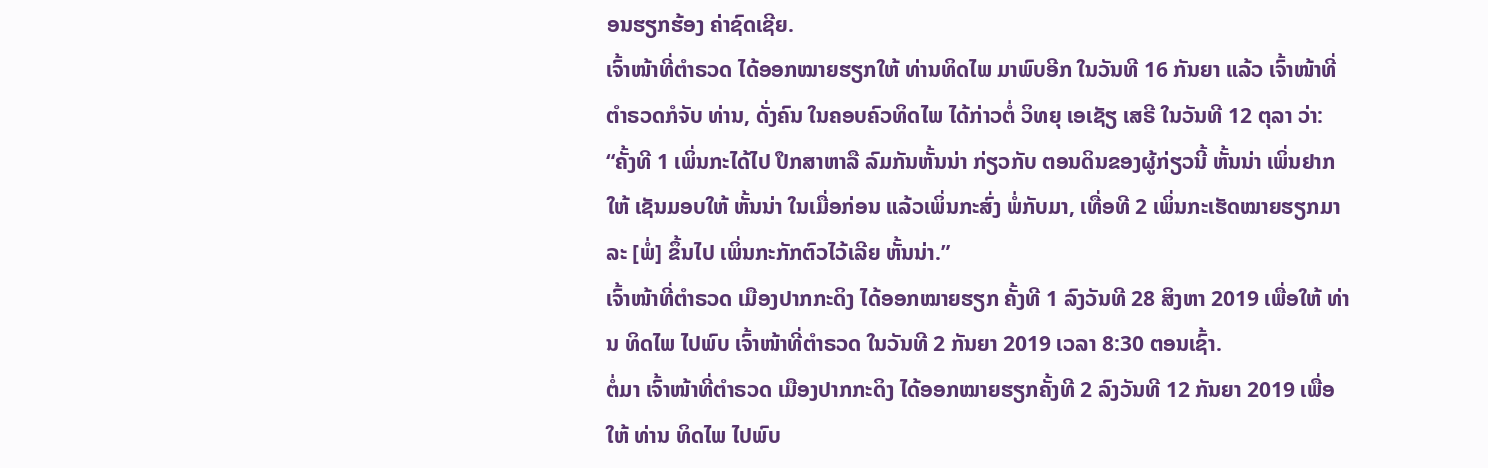ອນຮຽກຮ້ອງ ຄ່າຊົດເຊີຍ.
ເຈົ້າໜ້າທີ່ຕຳຣວດ ໄດ້ອອກໝາຍຮຽກໃຫ້ ທ່ານທິດໄພ ມາພົບອີກ ໃນວັນທີ 16 ກັນຍາ ແລ້ວ ເຈົ້າໜ້າທີ່ຕຳຣວດກໍຈັບ ທ່ານ, ດັ່ງຄົນ ໃນຄອບຄົວທິດໄພ ໄດ້ກ່າວຕໍ່ ວິທຍຸ ເອເຊັຽ ເສຣີ ໃນວັນທີ 12 ຕຸລາ ວ່າ:
“ຄັ້ງທີ 1 ເພິ່ນກະໄດ້ໄປ ປຶກສາຫາລື ລົມກັນຫັ້ນນ່າ ກ່ຽວກັບ ຕອນດິນຂອງຜູ້ກ່ຽວນີ້ ຫັ້ນນ່າ ເພິ່ນຢາກໃຫ້ ເຊັນມອບໃຫ້ ຫັ້ນນ່າ ໃນເມື່ອກ່ອນ ແລ້ວເພິ່ນກະສົ່ງ ພໍ່ກັບມາ, ເທື່ອທີ 2 ເພິ່ນກະເຮັດໝາຍຮຽກມາ ລະ [ພໍ່] ຂຶ້ນໄປ ເພິ່ນກະກັກຕົວໄວ້ເລີຍ ຫັ້ນນ່າ.”
ເຈົ້າໜ້າທີ່ຕຳຣວດ ເມືອງປາກກະດິງ ໄດ້ອອກໝາຍຮຽກ ຄັ້ງທີ 1 ລົງວັນທີ 28 ສິງຫາ 2019 ເພື່ອໃຫ້ ທ່ານ ທິດໄພ ໄປພົບ ເຈົ້າໜ້າທີ່ຕຳຣວດ ໃນວັນທີ 2 ກັນຍາ 2019 ເວລາ 8:30 ຕອນເຊົ້າ.
ຕໍ່ມາ ເຈົ້າໜ້າທີ່ຕຳຣວດ ເມືອງປາກກະດິງ ໄດ້ອອກໝາຍຮຽກຄັ້ງທີ 2 ລົງວັນທີ 12 ກັນຍາ 2019 ເພື່ອໃຫ້ ທ່ານ ທິດໄພ ໄປພົບ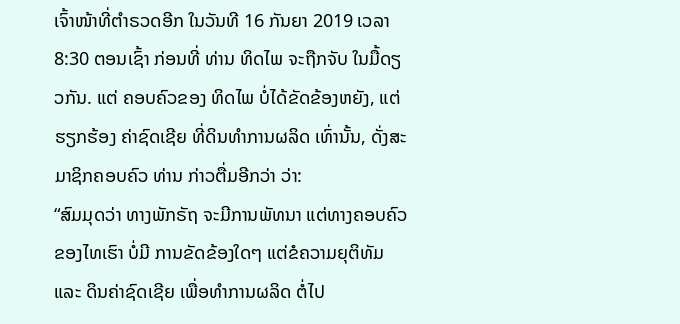ເຈົ້າໜ້າທີ່ຕຳຣວດອີກ ໃນວັນທີ 16 ກັນຍາ 2019 ເວລາ 8:30 ຕອນເຊົ້າ ກ່ອນທີ່ ທ່ານ ທິດໄພ ຈະຖືກຈັບ ໃນມື້ດຽວກັນ. ແຕ່ ຄອບຄົວຂອງ ທິດໄພ ບໍ່ໄດ້ຂັດຂ້ອງຫຍັງ, ແຕ່ຮຽກຮ້ອງ ຄ່າຊົດເຊີຍ ທີ່ດິນທຳການຜລິດ ເທົ່ານັ້ນ, ດັ່ງສະມາຊິກຄອບຄົວ ທ່ານ ກ່າວຕື່ມອີກວ່າ ວ່າ:
“ສົມມຸດວ່າ ທາງພັກຣັຖ ຈະມີການພັທນາ ແຕ່ທາງຄອບຄົວ ຂອງໄທເຮົາ ບໍ່ມີ ການຂັດຂ້ອງໃດໆ ແຕ່ຂໍຄວາມຍຸຕິທັມ ແລະ ດິນຄ່າຊົດເຊີຍ ເພື່ອທຳການຜລິດ ຕໍ່ໄປ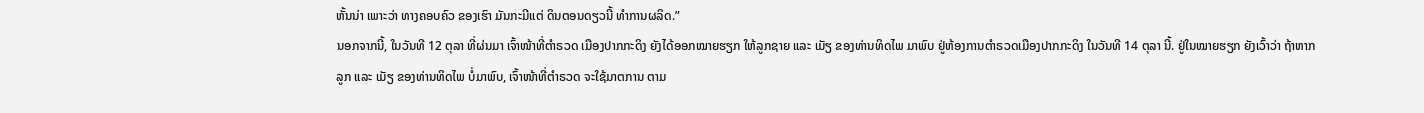ຫັ້ນນ່າ ເພາະວ່າ ທາງຄອບຄົວ ຂອງເຮົາ ມັນກະມີແຕ່ ດິນຕອນດຽວນີ້ ທຳການຜລິດ.”
ນອກຈາກນີ້, ໃນວັນທີ 12 ຕຸລາ ທີ່ຜ່ນມາ ເຈົ້າໜ້າທີ່ຕຳຣວດ ເມືອງປາກກະດິງ ຍັງໄດ້ອອກໝາຍຮຽກ ໃຫ້ລູກຊາຍ ແລະ ເມັຽ ຂອງທ່ານທິດໄພ ມາພົບ ຢູ່ຫ້ອງການຕຳຣວດເມືອງປາກກະດິງ ໃນວັນທີ 14 ຕຸລາ ນີ້. ຢູ່ໃນໝາຍຮຽກ ຍັງເວົ້າວ່າ ຖ້າຫາກ ລູກ ແລະ ເມັຽ ຂອງທ່ານທິດໄພ ບໍ່ມາພົບ, ເຈົ້າໜ້າທີ່ຕຳຣວດ ຈະໃຊ້ມາຕການ ຕາມ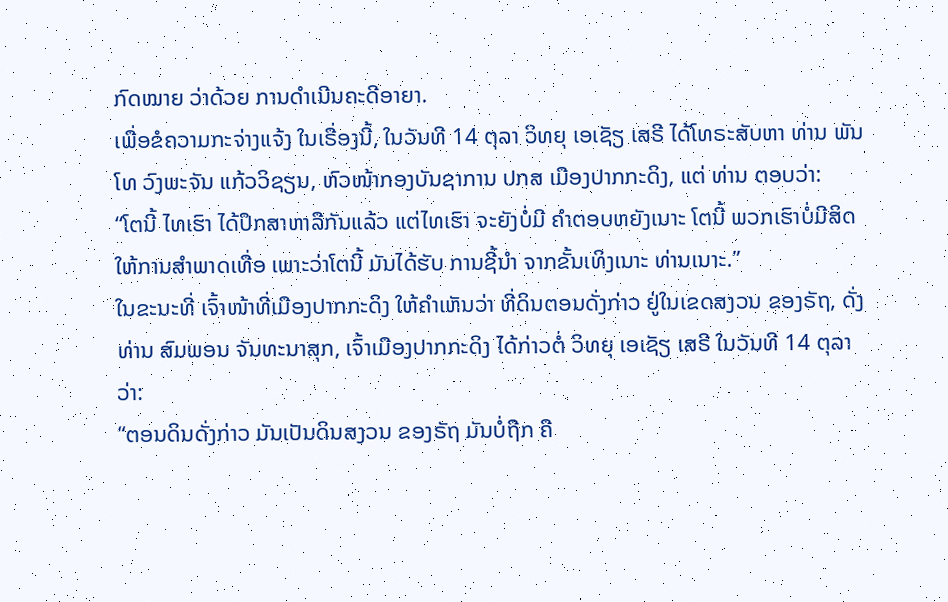ກົດໝາຍ ວ່າດ້ວຍ ການດຳເນີນຄະດີອາຍາ.
ເພື່ອຂໍຄວາມກະຈ່າງແຈ້ງ ໃນເຣື່ອງນີ້, ໃນວັນທີ 14 ຕຸລາ ວິທຍຸ ເອເຊັຽ ເສຣີ ໄດ້ໂທຣະສັບຫາ ທ່ານ ພັນໂທ ວົງພະຈັນ ແກ້ວວິຊຽນ, ຫົວໜ້າກອງບັນຊາການ ປກສ ເມືອງປາກກະດິງ, ແຕ່ ທ່ານ ຕອບວ່າ:
“ໂຕນີ້ ໄທເຮົາ ໄດ້ປຶກສາຫາລືກັນແລ້ວ ແຕ່ໄທເຮົາ ຈະຍັງບໍ່ມີ ຄຳຕອບຫຍັງເນາະ ໂຕນີ້ ພວກເຮົາບໍ່ມີສິດໃຫ້ການສຳພາດເທື່ອ ເພາະວ່າໂຕນີ້ ມັນໄດ້ຮັບ ການຊີ້ນຳ ຈາກຂັ້ນເທິງເນາະ ທ່ານເນາະ.”
ໃນຂະນະທີ່ ເຈົ້າໜ້າທີ່ເມືອງປາກກະດິງ ໃຫ້ຄຳເຫັນວ່າ ທີ່ດິນຕອນດັ່ງກ່າວ ຢູ່ໃນເຂດສງວນ ຂອງຣັຖ, ດັ່ງ ທ່ານ ສົມພອນ ຈັນທະນາສຸກ, ເຈົ້າເມືອງປາກກະດິງ ໄດ້ກ່າວຕໍ່ ວິທຍຸ ເອເຊັຽ ເສຣີ ໃນວັນທີ 14 ຕຸລາ ວ່າ:
“ຕອນດິນດັ່ງກ່າວ ມັນເປັນດິນສງວນ ຂອງຣັຖ ມັນບໍ່ຖືກ ຄື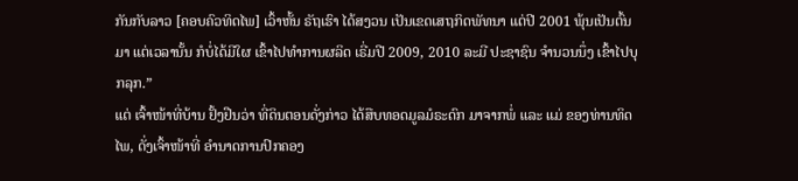ກັນກັບລາວ [ຄອບຄົວທິດໄພ] ເວົ້າຫັ້ນ ຣັຖເຮົາ ໄດ້ສງວນ ເປັນເຂດເສຖກິດພັທນາ ແຕ່ປີ 2001 ພຸ້ນເປັນຕົ້ນມາ ແຕ່ເວລານັ້ນ ກໍບໍ່ໄດ້ມີໃຜ ເຂົ້າໄປທຳການຜລິດ ເຣີ່ມປີ 2009, 2010 ລະມີ ປະຊາຊົນ ຈຳນວນນຶ່ງ ເຂົ້າໄປບຸກລຸກ.”
ແຕ່ ເຈົ້າໜ້າທີ່ບ້ານ ຢັ້ງຢືນວ່າ ທີ່ດິນຕອນດັ່ງກ່າວ ໄດ້ສືບທອດມູລມໍຣະດົກ ມາຈາກພໍ່ ແລະ ແມ່ ຂອງທ່ານທິດໄພ, ດັ່ງເຈົ້າໜ້າທີ່ ອຳນາດການປົກຄອງ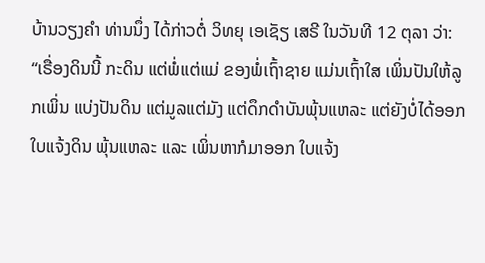ບ້ານວຽງຄຳ ທ່ານນຶ່ງ ໄດ້ກ່າວຕໍ່ ວິທຍຸ ເອເຊັຽ ເສຣີ ໃນວັນທີ 12 ຕຸລາ ວ່າ:
“ເຣື່ອງດິນນີ້ ກະດິນ ແຕ່ພໍ່ແຕ່ແມ່ ຂອງພໍ່ເຖົ້າຊາຍ ແມ່ນເຖົ້າໃສ ເພິ່ນປັນໃຫ້ລູກເພິ່ນ ແບ່ງປັນດິນ ແຕ່ມູລແຕ່ມັງ ແຕ່ດຶກດຳບັນພຸ້ນແຫລະ ແຕ່ຍັງບໍ່ໄດ້ອອກ ໃບແຈ້ງດິນ ພຸ້ນແຫລະ ແລະ ເພິ່ນຫາກໍມາອອກ ໃບແຈ້ງ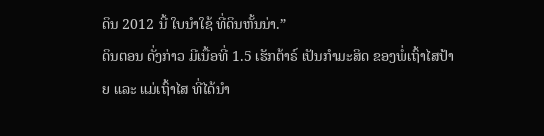ດິນ 2012 ນີ້ ໃບນຳໃຊ້ ທີ່ດິນຫັ້ນນ່າ.”
ດິນຕອນ ດັ່ງກ່າວ ມີເນື້ອທີ່ 1.5 ເຮັກຕ້າຣ໌ ເປັນກຳມະສິດ ຂອງພໍ່ເຖົ້າໄສປ້າຍ ແລະ ແມ່ເຖົ້າໄສ ທີ່ໄດ້ນຳ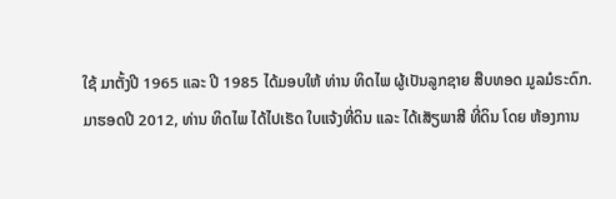ໃຊ້ ມາຕັ້ງປີ 1965 ແລະ ປີ 1985 ໄດ້ມອບໃຫ້ ທ່ານ ທິດໄພ ຜູ້ເປັນລູກຊາຍ ສືບທອດ ມູລມໍຣະດົກ.
ມາຮອດປີ 2012, ທ່ານ ທິດໄພ ໄດ້ໄປເຮັດ ໃບແຈ້ງທີ່ດິນ ແລະ ໄດ້ເສັຽພາສີ ທີ່ດິນ ໂດຍ ຫ້ອງການ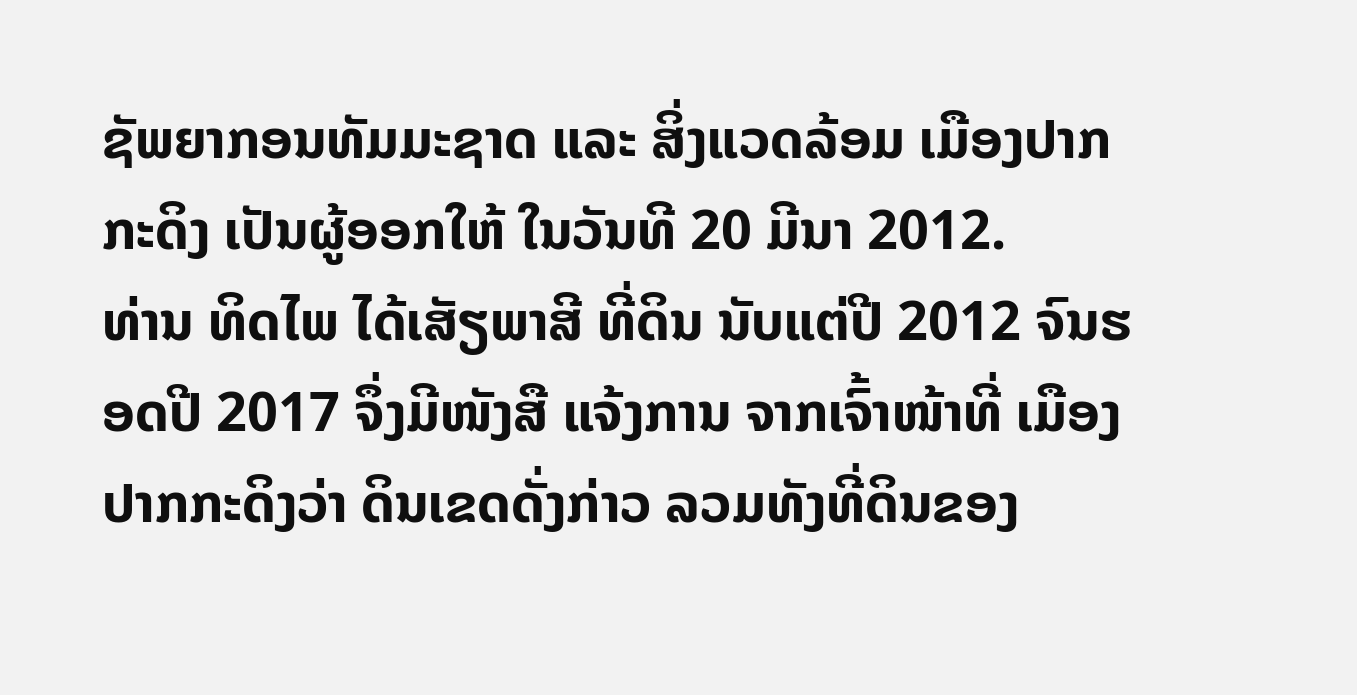ຊັພຍາກອນທັມມະຊາດ ແລະ ສິ່ງແວດລ້ອມ ເມືອງປາກກະດິງ ເປັນຜູ້ອອກໃຫ້ ໃນວັນທີ 20 ມີນາ 2012.
ທ່ານ ທິດໄພ ໄດ້ເສັຽພາສີ ທີ່ດິນ ນັບແຕ່ປີ 2012 ຈົນຮອດປີ 2017 ຈຶ່ງມີໜັງສື ແຈ້ງການ ຈາກເຈົ້າໜ້າທີ່ ເມືອງປາກກະດິງວ່າ ດິນເຂດດັ່ງກ່າວ ລວມທັງທີ່ດິນຂອງ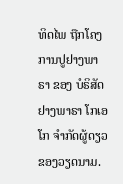ທິດໄພ ຖືກໂຄງການປູຢາງພາຣາ ຂອງ ບໍຣິສັດ ຢາງພາຣາ ໂກເອໂກ ຈຳກັດຜູ້ດຽວ ຂອງວຽດນາມ.